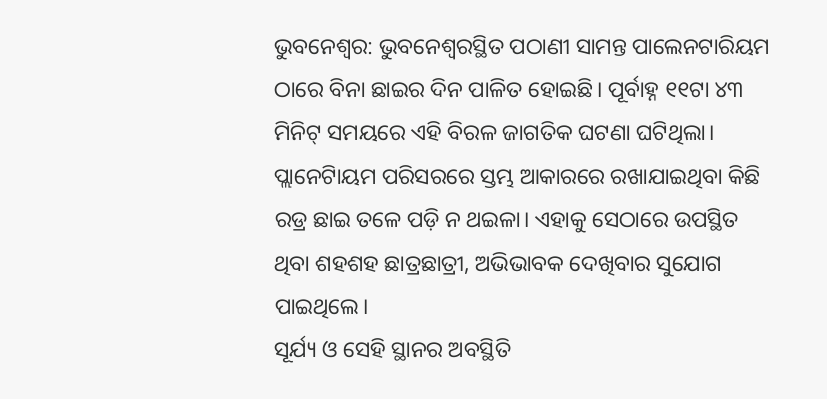ଭୁବନେଶ୍ୱର: ଭୁବନେଶ୍ୱରସ୍ଥିତ ପଠାଣୀ ସାମନ୍ତ ପାଲେନଟାରିୟମ ଠାରେ ବିନା ଛାଇର ଦିନ ପାଳିତ ହୋଇଛି। ପୂର୍ବାହ୍ନ ୧୧ଟା ୪୩ ମିନିଟ୍‌ ସମୟରେ ଏହି ବିରଳ ଜାଗତିକ ଘଟଣା ଘଟିଥିଲା। ପ୍ଲାନେଟାିୟମ ପରିସରରେ ସ୍ତମ୍ଭ ଆକାରରେ ରଖାଯାଇଥିବା କିଛି ରଡ୍ର ଛାଇ ତଳେ ପଡ଼ି ନ ଥଇଳା। ଏହାକୁ ସେଠାରେ ଉପସ୍ଥିତ ଥିବା ଶହଶହ ଛାତ୍ରଛାତ୍ରୀ, ଅଭିଭାବକ ଦେଖିବାର ସୁଯୋଗ ପାଇଥିଲେ।
ସୂର୍ଯ୍ୟ ଓ ସେହି ସ୍ଥାନର ଅବସ୍ଥିତି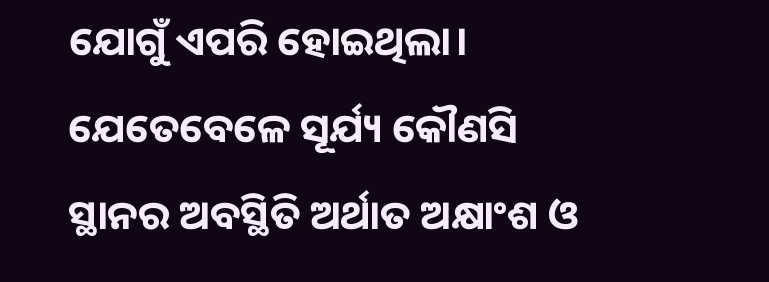ଯୋଗୁଁ ଏପରି ହୋଇଥିଲା। ଯେତେବେଳେ ସୂର୍ଯ୍ୟ କୌଣସି ସ୍ଥାନର ଅବସ୍ଥିତି ଅର୍ଥାତ ଅକ୍ଷାଂଶ ଓ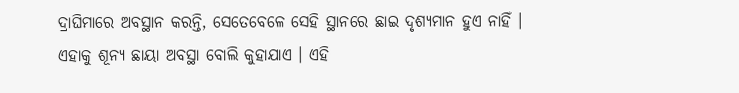ଦ୍ରାଘିମାରେ ଅବସ୍ଥାନ କରନ୍ତି, ସେତେବେଳେ ସେହି ସ୍ଥାନରେ ଛାଇ ଦୃଶ୍ୟମାନ ହୁଏ ନାହିଁ । ଏହାକୁ ଶୂନ୍ୟ ଛାୟା ଅବସ୍ଥା ବୋଲି କୁହାଯାଏ । ଏହି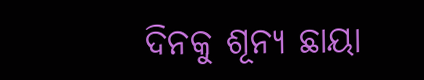ଦିନକୁ ଶୂନ୍ୟ ଛାୟା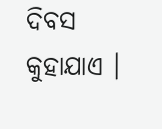ଦିବସ କୁହାଯାଏ ।